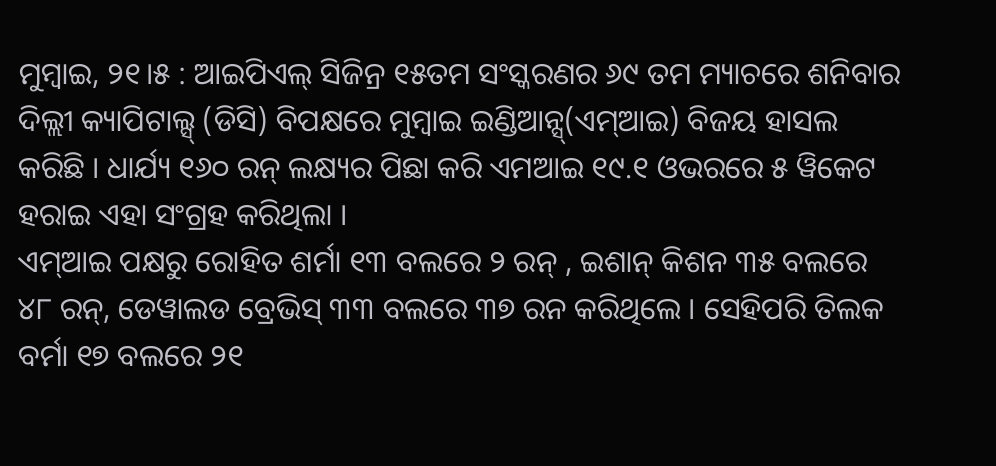ମୁମ୍ବାଇ, ୨୧।୫ : ଆଇପିଏଲ୍ ସିଜିନ୍ର ୧୫ତମ ସଂସ୍କରଣର ୬୯ ତମ ମ୍ୟାଚରେ ଶନିବାର ଦିଲ୍ଲୀ କ୍ୟାପିଟାଲ୍ସ୍ (ଡିସି) ବିପକ୍ଷରେ ମୁମ୍ବାଇ ଇଣ୍ଡିଆନ୍ସ୍(ଏମ୍ଆଇ) ବିଜୟ ହାସଲ କରିଛି । ଧାର୍ଯ୍ୟ ୧୬୦ ରନ୍ ଲକ୍ଷ୍ୟର ପିଛା କରି ଏମଆଇ ୧୯.୧ ଓଭରରେ ୫ ୱିକେଟ ହରାଇ ଏହା ସଂଗ୍ରହ କରିଥିଲା ।
ଏମ୍ଆଇ ପକ୍ଷରୁ ରୋହିତ ଶର୍ମା ୧୩ ବଲରେ ୨ ରନ୍ , ଇଶାନ୍ କିଶନ ୩୫ ବଲରେ ୪୮ ରନ୍, ଡେୱାଲଡ ବ୍ରେଭିସ୍ ୩୩ ବଲରେ ୩୭ ରନ କରିଥିଲେ । ସେହିପରି ତିଲକ ବର୍ମା ୧୭ ବଲରେ ୨୧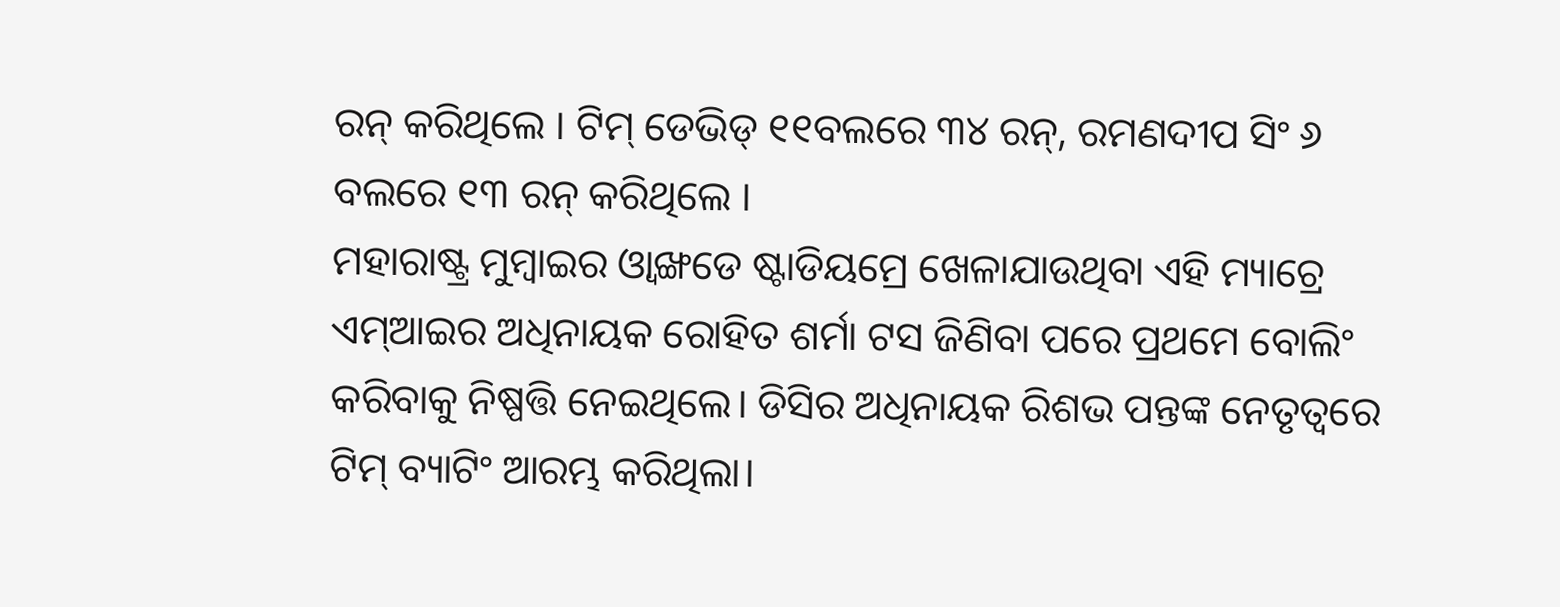ରନ୍ କରିଥିଲେ । ଟିମ୍ ଡେଭିଡ୍ ୧୧ବଲରେ ୩୪ ରନ୍, ରମଣଦୀପ ସିଂ ୬ ବଲରେ ୧୩ ରନ୍ କରିଥିଲେ ।
ମହାରାଷ୍ଟ୍ର ମୁମ୍ବାଇର ଓ୍ବାଙ୍ଖଡେ ଷ୍ଟାଡିୟମ୍ରେ ଖେଳାଯାଉଥିବା ଏହି ମ୍ୟାଚ୍ରେ ଏମ୍ଆଇର ଅଧିନାୟକ ରୋହିତ ଶର୍ମା ଟସ ଜିଣିବା ପରେ ପ୍ରଥମେ ବୋଲିଂ କରିବାକୁ ନିଷ୍ପତ୍ତି ନେଇଥିଲେ। ଡିସିର ଅଧିନାୟକ ରିଶଭ ପନ୍ତଙ୍କ ନେତୃତ୍ୱରେ ଟିମ୍ ବ୍ୟାଟିଂ ଆରମ୍ଭ କରିଥିଲା।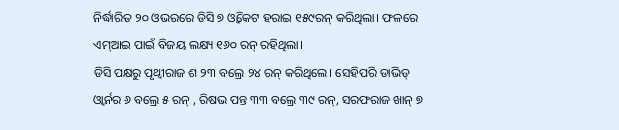ନିର୍ଦ୍ଧାରିତ ୨୦ ଓଭରରେ ଡିସି ୭ ଓ୍ବିକେଟ ହରାଇ ୧୫୯ରନ୍ କରିଥିଲା। ଫଳରେ ଏମ୍ଆଇ ପାଇଁ ବିଜୟ ଲକ୍ଷ୍ୟ ୧୬୦ ରନ୍ ରହିଥିଲା।
ଡିସି ପକ୍ଷରୁ ପୃଥ୍ବୀରାଜ ଶ ୨୩ ବଲ୍ରେ ୨୪ ରନ୍ କରିଥିଲେ। ସେହିପରି ଡାଭିଡ୍ ଓ୍ବାର୍ନର ୬ ବଲ୍ରେ ୫ ରନ୍ , ରିଷଭ ପନ୍ତ ୩୩ ବଲ୍ରେ ୩୯ ରନ୍, ସରଫରାଜ ଖାନ୍ ୭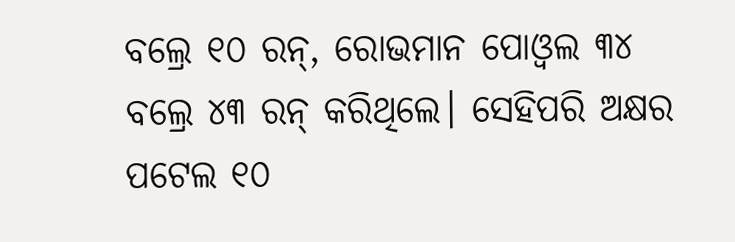ବଲ୍ରେ ୧୦ ରନ୍, ରୋଭମାନ ପୋଓ୍ବଲ ୩୪ ବଲ୍ରେ ୪୩ ରନ୍ କରିଥିଲେ। ସେହିପରି ଅକ୍ଷର ପଟେଲ ୧୦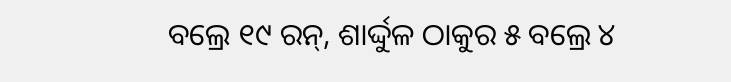ବଲ୍ରେ ୧୯ ରନ୍, ଶାର୍ଦ୍ଦୁଳ ଠାକୁର ୫ ବଲ୍ରେ ୪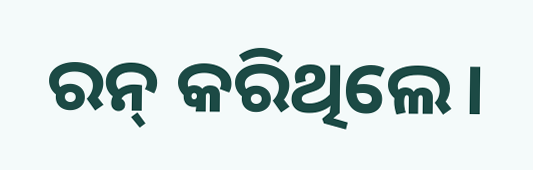ରନ୍ କରିଥିଲେ।